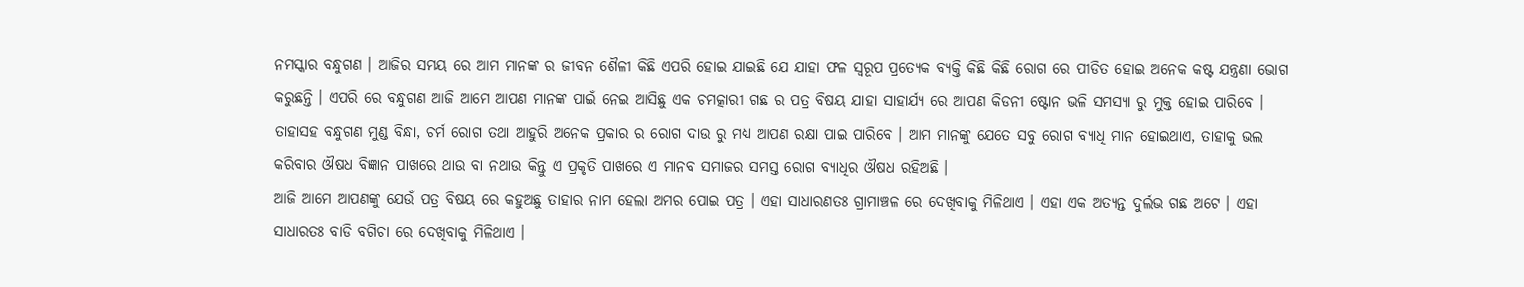ନମସ୍କାର ବନ୍ଧୁଗଣ । ଆଜିର ସମୟ ରେ ଆମ ମାନଙ୍କ ର ଜୀବନ ଶୈଳୀ କିଛି ଏପରି ହୋଇ ଯାଇଛି ଯେ ଯାହା ଫଳ ସ୍ୱରୂପ ପ୍ରତ୍ୟେକ ବ୍ୟକ୍ତି କିଛି କିଛି ରୋଗ ରେ ପୀଡିତ ହୋଇ ଅନେକ କଷ୍ଟ ଯନ୍ତ୍ରଣା ଭୋଗ କରୁଛନ୍ତି । ଏପରି ରେ ବନ୍ଧୁଗଣ ଆଜି ଆମେ ଆପଣ ମାନଙ୍କ ପାଇଁ ନେଇ ଆସିଛୁ ଏକ ଚମତ୍କାରୀ ଗଛ ର ପତ୍ର ବିଷୟ ଯାହା ସାହାର୍ଯ୍ୟ ରେ ଆପଣ କିଡନୀ ଷ୍ଟୋନ ଭଳି ସମସ୍ୟା ରୁ ମୁକ୍ତ ହୋଇ ପାରିବେ ।
ତାହାସହ ବନ୍ଧୁଗଣ ମୁଣ୍ଡ ବିନ୍ଧା, ଚର୍ମ ରୋଗ ତଥା ଆହୁରି ଅନେକ ପ୍ରକାର ର ରୋଗ ଦାଉ ରୁ ମଧ୍ୟ ଆପଣ ରକ୍ଷା ପାଇ ପାରିବେ । ଆମ ମାନଙ୍କୁ ଯେତେ ସବୁ ରୋଗ ବ୍ୟାଧି ମାନ ହୋଇଥାଏ, ତାହାକୁ ଭଲ କରିବାର ଔଷଧ ବିଜ୍ଞାନ ପାଖରେ ଥାଉ ବା ନଥାଉ କିନ୍ତୁ ଏ ପ୍ରକୃତି ପାଖରେ ଏ ମାନବ ସମାଜର ସମସ୍ତ ରୋଗ ବ୍ୟାଧିର ଔଷଧ ରହିଅଛି ।
ଆଜି ଆମେ ଆପଣଙ୍କୁ ଯେଉଁ ପତ୍ର ବିଷୟ ରେ କହୁଅଛୁ ତାହାର ନାମ ହେଲା ଅମର ପୋଇ ପତ୍ର । ଏହା ସାଧାରଣତଃ ଗ୍ରାମାଞ୍ଚଳ ରେ ଦେଖିବାକୁ ମିଳିଥାଏ । ଏହା ଏକ ଅତ୍ୟନ୍ତ ଦୁର୍ଲଭ ଗଛ ଅଟେ । ଏହା ସାଧାରତଃ ବାଡି ବଗିଚା ରେ ଦେଖିବାକୁ ମିଳିଥାଏ ।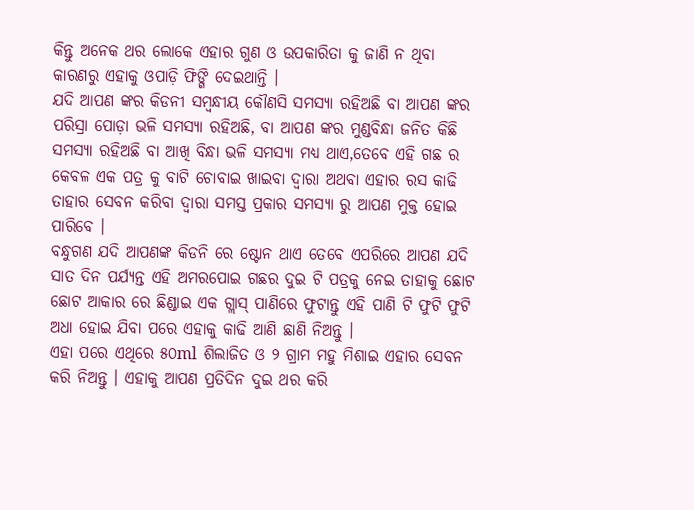କିନ୍ତୁ ଅନେକ ଥର ଲୋକେ ଏହାର ଗୁଣ ଓ ଉପକାରିତା କୁ ଜାଣି ନ ଥିବା କାରଣରୁ ଏହାକୁ ଓପାଡ଼ି ଫିଙ୍ଗି ଦେଇଥାନ୍ତି ।
ଯଦି ଆପଣ ଙ୍କର କିଡନୀ ସମ୍ବନ୍ଧୀୟ କୌଣସି ସମସ୍ୟା ରହିଅଛି ବା ଆପଣ ଙ୍କର ପରିସ୍ରା ପୋଡ଼ା ଭଳି ସମସ୍ୟା ରହିଅଛି, ବା ଆପଣ ଙ୍କର ମୁଣ୍ଡବିନ୍ଧା ଜନିତ କିଛି ସମସ୍ୟା ରହିଅଛି ବା ଆଖି ବିନ୍ଧା ଭଳି ସମସ୍ୟା ମଧ୍ଯ ଥାଏ,ତେବେ ଏହି ଗଛ ର କେବଳ ଏକ ପତ୍ର କୁ ବାଟି ଚୋବାଇ ଖାଇବା ଦ୍ବାରା ଅଥବା ଏହାର ରସ କାଢି ତାହାର ସେବନ କରିବା ଦ୍ୱାରା ସମସ୍ତ ପ୍ରକାର ସମସ୍ୟା ରୁ ଆପଣ ମୁକ୍ତ ହୋଇ ପାରିବେ ।
ବନ୍ଧୁଗଣ ଯଦି ଆପଣଙ୍କ କିଡନି ରେ ଷ୍ଟୋନ ଥାଏ ତେବେ ଏପରିରେ ଆପଣ ଯଦି ସାତ ଦିନ ପର୍ଯ୍ୟନ୍ତ ଏହି ଅମରପୋଇ ଗଛର ଦୁଇ ଟି ପତ୍ରକୁ ନେଇ ତାହାକୁ ଛୋଟ ଛୋଟ ଆକାର ରେ ଛିଣ୍ଡାଇ ଏକ ଗ୍ଲାସ୍ ପାଣିରେ ଫୁଟାନ୍ତୁ ଏହି ପାଣି ଟି ଫୁଟି ଫୁଟି ଅଧା ହୋଇ ଯିବା ପରେ ଏହାକୁ କାଢି ଆଣି ଛାଣି ନିଅନ୍ତୁ ।
ଏହା ପରେ ଏଥିରେ ୫୦ml ଶିଲାଜିତ ଓ ୨ ଗ୍ରାମ ମହୁ ମିଶାଇ ଏହାର ସେବନ କରି ନିଅନ୍ତୁ । ଏହାକୁ ଆପଣ ପ୍ରତିଦିନ ଦୁଇ ଥର କରି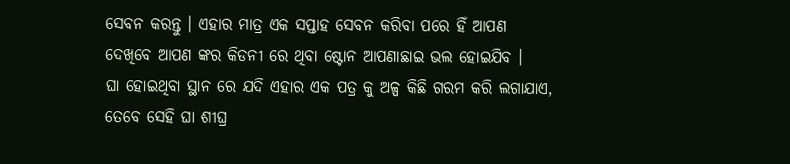ସେବନ କରନ୍ତୁ । ଏହାର ମାତ୍ର ଏକ ସପ୍ତାହ ସେବନ କରିବା ପରେ ହିଁ ଆପଣ ଦେଖିବେ ଆପଣ ଙ୍କର କିଡନୀ ରେ ଥିବା ଷ୍ଟୋନ ଆପଣାଛାଇ ଭଲ ହୋଇଯିବ ।
ଘା ହୋଇଥିବା ସ୍ଥାନ ରେ ଯଦି ଏହାର ଏକ ପତ୍ର କୁ ଅଳ୍ପ କିଛି ଗରମ କରି ଲଗାଯାଏ, ତେବେ ସେହି ଘା ଶୀଘ୍ର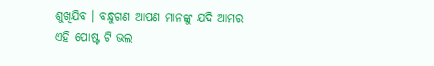ଶୁଖିଯିବ । ବନ୍ଧୁଗଣ ଆପଣ ମାନଙ୍କୁ ଯଦି ଆମର ଏହି ପୋଷ୍ଟ ଟି ଭଲ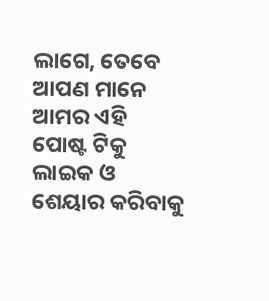ଲାଗେ, ତେବେ ଆପଣ ମାନେ ଆମର ଏହି ପୋଷ୍ଟ ଟିକୁ ଲାଇକ ଓ ଶେୟାର କରିବାକୁ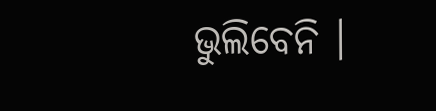ଭୁଲିବେନି ।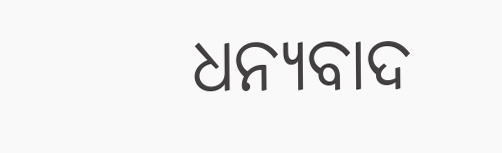ଧନ୍ୟବାଦ